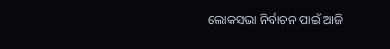ଲୋକସଭା ନିର୍ବାଚନ ପାଇଁ ଆଜି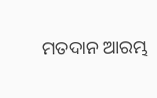ମତଦାନ ଆରମ୍ଭ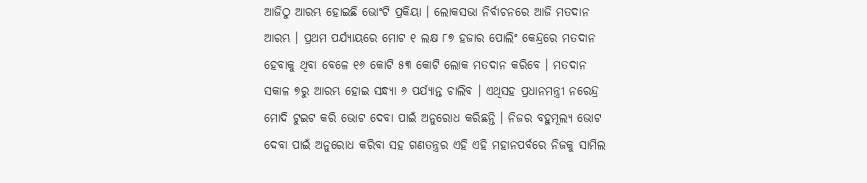ଆଜିଠୁ ଆରମ୍ଭ ହୋଇଛି ଭୋଂଟି ପ୍ରକିୟା । ଲୋକସଭା ନିର୍ବାଚନରେ ଆଜି ମତଦାନ ଆରମ୍ଭ । ପ୍ରଥମ ପର୍ଯ୍ୟାୟରେ ମୋଟ ୧ ଲକ୍ଷ ୮୭ ହଜାର ପୋଲିଂ କେନ୍ଦ୍ରରେ ମତଦାନ ହେବାକୁ ଥିବା ବେଳେ ୧୬ କୋଟି ୫୩ କୋଟି ଲୋକ ମତଦାନ କରିବେ । ମତଦାନ ସକାଳ ୭ରୁ ଆରମ୍ଭ ହୋଇ ସନ୍ଧ୍ୟା ୬ ପର୍ଯ୍ୟାନ୍ତ ଚାଲିବ । ଏଥିସହ ପ୍ରଧାନମନ୍ତ୍ରୀ ନରେନ୍ଦ୍ର ମୋଦି ଟୁଇଟ କରି ଭୋଟ ଦେବା ପାଇଁ ଅନୁରୋଧ କରିଛନ୍ତି । ନିଜର ବହୁମୂଲ୍ୟ ଭୋଟ ଦେବା ପାଇଁ ଅନୁରୋଧ କରିବା ସହ ଗଣତନ୍ତ୍ରର ଏହି ଏହି ମହାନପର୍ବରେ ନିଜକୁ ସାମିଲ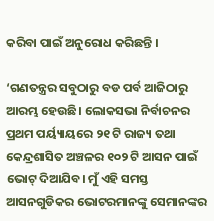କରିବା ପାଇଁ ଅନୁରୋଧ କରିଛନ୍ତି ।

‘ଗଣତନ୍ତ୍ରର ସବୁଠାରୁ ବଡ ପର୍ବ ଆଜିଠାରୁ ଆରମ୍ଭ ହେଉଛି। ଲୋକସଭା ନିର୍ବାଚନର ପ୍ରଥମ ପର୍ୟ୍ୟାୟରେ ୨୧ ଟି ରାଜ୍ୟ ତଥା କେନ୍ଦ୍ରଶାସିତ ଅଞ୍ଚଳର ୧୦୨ ଟି ଆସନ ପାଇଁ ଭୋଟ୍ ଦିଆଯିବ। ମୁଁ ଏହି ସମସ୍ତ ଆସନଗୁଡିକର ଭୋଟରମାନଙ୍କୁ ସେମାନଙ୍କର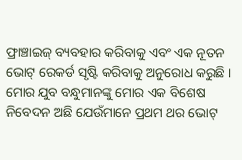ଫ୍ରାଞ୍ଚାଇଜ୍ ବ୍ୟବହାର କରିବାକୁ ଏବଂ ଏକ ନୂତନ ଭୋଟ୍ ରେକର୍ଡ ସୃଷ୍ଟି କରିବାକୁ ଅନୁରୋଧ କରୁଛି । ମୋର ଯୁବ ବନ୍ଧୁମାନଙ୍କୁ ମୋର ଏକ ବିଶେଷ ନିବେଦନ ଅଛି ଯେଉଁମାନେ ପ୍ରଥମ ଥର ଭୋଟ୍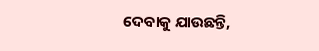ଦେବାକୁ ଯାଉଛନ୍ତି,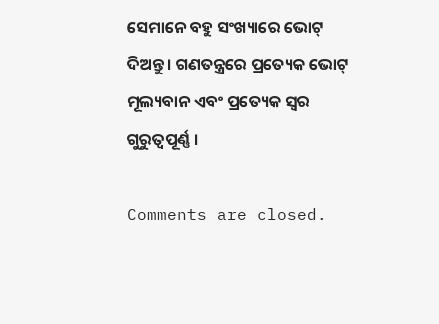ସେମାନେ ବହୁ ସଂଖ୍ୟାରେ ଭୋଟ୍ ଦିଅନ୍ତୁ । ଗଣତନ୍ତ୍ରରେ ପ୍ରତ୍ୟେକ ଭୋଟ୍ ମୂଲ୍ୟବାନ ଏବଂ ପ୍ରତ୍ୟେକ ସ୍ୱର ଗୁରୁତ୍ୱପୂର୍ଣ୍ଣ ।

Comments are closed.